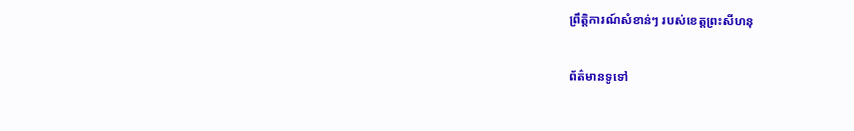ព្រឹត្តិការណ៍សំខាន់ៗ របស់ខេត្តព្រះសីហនុ

ព័ត៌មានទូទៅ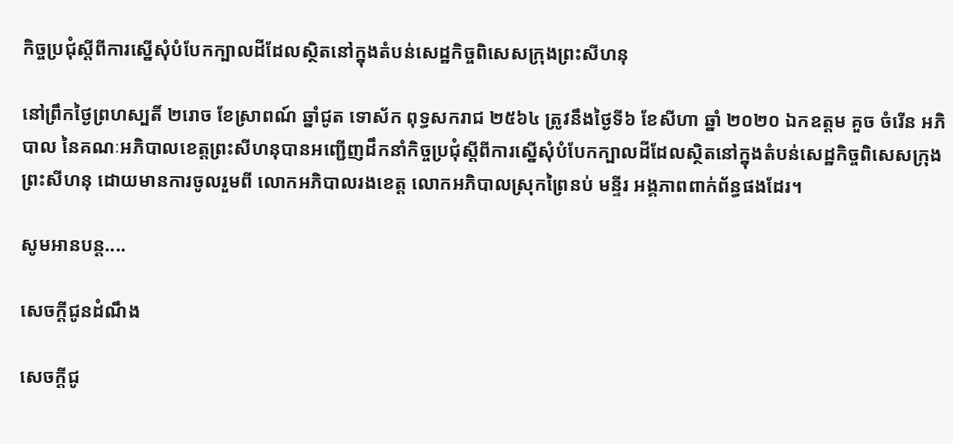កិច្ចប្រជុំស្តីពីការស្នើសុំបំបែកក្បាលដីដែលស្ថិតនៅក្នុងតំបន់សេដ្ឋកិច្ចពិសេសក្រុងព្រះសីហនុ

នៅព្រឹកថ្ងៃព្រហស្បតិ៍ ២រោច ខែស្រាពណ៍ ឆ្នាំជូត ទោស័ក ពុទ្ធសករាជ ២៥៦៤ ត្រូវនឹងថ្ងៃទី៦ ខែសីហា ឆ្នាំ ២០២០ ឯកឧត្តម គួច ចំរើន អភិបាល នៃគណៈអភិបាលខេត្តព្រះសីហនុបានអញ្ជើញដឹកនាំកិច្ចប្រជុំស្តីពីការស្នើសុំបំបែកក្បាលដីដែលស្ថិតនៅក្នុងតំបន់សេដ្ឋកិច្ចពិសេសក្រុងព្រះសីហនុ ដោយមានការចូលរួមពី លោកអភិបាលរងខេត្ត លោកអភិបាលស្រុកព្រៃនប់ មន្ទីរ អង្គភាពពាក់ព័ន្ធផងដែរ។

សូមអានបន្ត....

សេចក្តីជូនដំណឹង

សេចក្តីជូ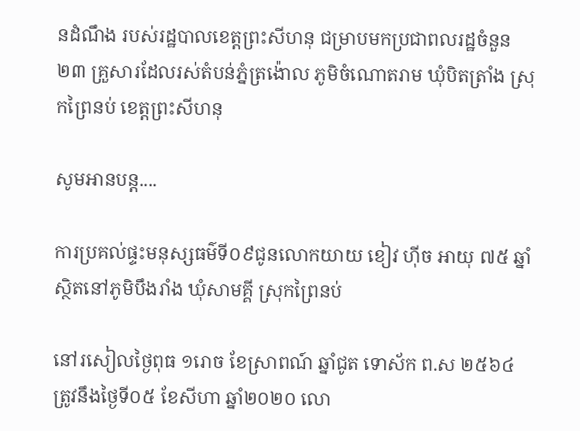នដំណឹង របស់រដ្ឋបាលខេត្តព្រះសីហនុ ជម្រាបមកប្រជាពលរដ្ឋចំនួន ២៣ គ្រួសារដែលរស់តំបន់ភ្នំត្រង៉ោល ភូមិចំណោតរាម ឃុំបិតត្រាំង ស្រុកព្រៃនប់ ខេត្តព្រះសីហនុ

សូមអានបន្ត....

ការប្រគល់ផ្ទះមនុស្សធម៌ទី០៩ជូនលោកយាយ ខៀវ ហ៊ីច អាយុ ៧៥ ឆ្នាំ ស្ថិតនៅភូមិបឹងរាំង ឃុំសាមគ្គី ស្រុកព្រៃនប់

នៅរសៀលថ្ងៃពុធ ១រោច ខែស្រាពណ៍ ឆ្នាំជូត ទោស័ក ព.ស ២៥៦៤ ត្រូវនឹងថ្ងៃទី០៥ ខែសីហា ឆ្នាំ២០២០ លោ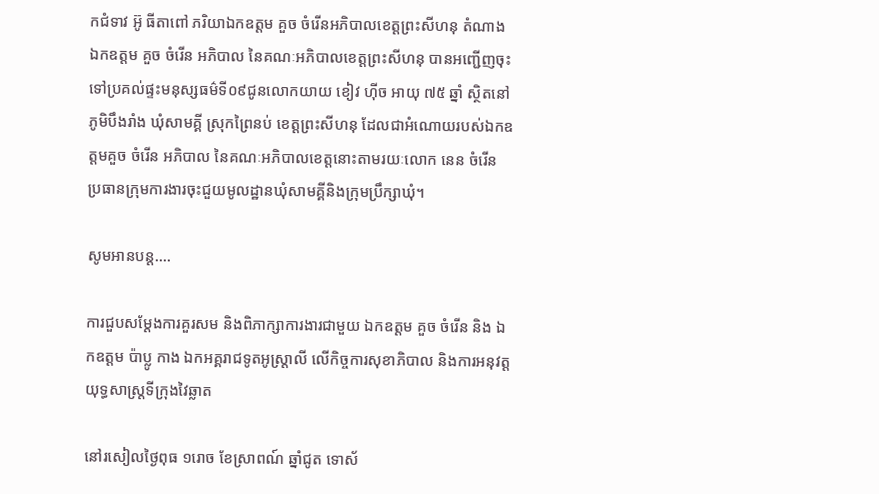កជំទាវ អ៊ូ ធីតាពៅ ភរិយាឯកឧត្តម គួច ចំរើនអភិបាលខេត្តព្រះសីហនុ តំណាង ឯកឧត្តម គួច ចំរើន អភិបាល នៃគណៈអភិបាលខេត្តព្រះសីហនុ បានអញ្ជើញចុះទៅប្រគល់ផ្ទះមនុស្សធម៌ទី០៩ជូនលោកយាយ ខៀវ ហ៊ីច អាយុ ៧៥ ឆ្នាំ ស្ថិតនៅភូមិបឹងរាំង ឃុំសាមគ្គី ស្រុកព្រៃនប់ ខេត្តព្រះសីហនុ ដែលជាអំណោយរបស់ឯកឧត្តមគួច ចំរើន អភិបាល នៃគណៈអភិបាលខេត្តនោះតាមរយៈលោក នេន ចំរើន ប្រធានក្រុមការងារចុះជួយមូលដ្ឋានឃុំសាមគ្គីនិងក្រុមប្រឹក្សាឃុំ។

សូមអានបន្ត....

ការជួបសម្ដែងការគួរសម និងពិភាក្សាការងារជាមួយ ឯកឧត្តម គួច ចំរើន និង ឯកឧត្តម ប៉ាប្លូ កាង ឯកអគ្គរាជទូតអូស្រ្តាលី លើកិច្ចការសុខាភិបាល និងការអនុវត្តយុទ្ធសាស្ត្រទីក្រុងវៃឆ្លាត

នៅរសៀលថ្ងៃពុធ ១រោច ខែស្រាពណ៍ ឆ្នាំជូត ទោស័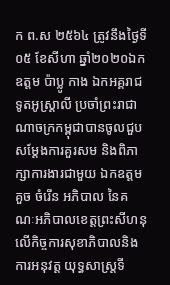ក ព.ស ២៥៦៤ ត្រូវនឹងថ្ងៃទី០៥ ខែសីហា ឆ្នាំ២០២០ឯកឧត្តម ប៉ាប្លូ កាង ឯកអគ្គរាជទូតអូស្រ្តាលី ប្រចាំព្រះរាជាណាចក្រកម្ពុជាបានចូលជួបសម្ដែងការគួរសម និងពិភាក្សាការងារជាមួយ ឯកឧត្តម គួច ចំរើន អភិបាល នៃគណៈអភិបាលខេត្តព្រះសីហនុ លើកិច្ចការសុខាភិបាលនិងការអនុវត្ត យុទ្ធសាស្ត្រទី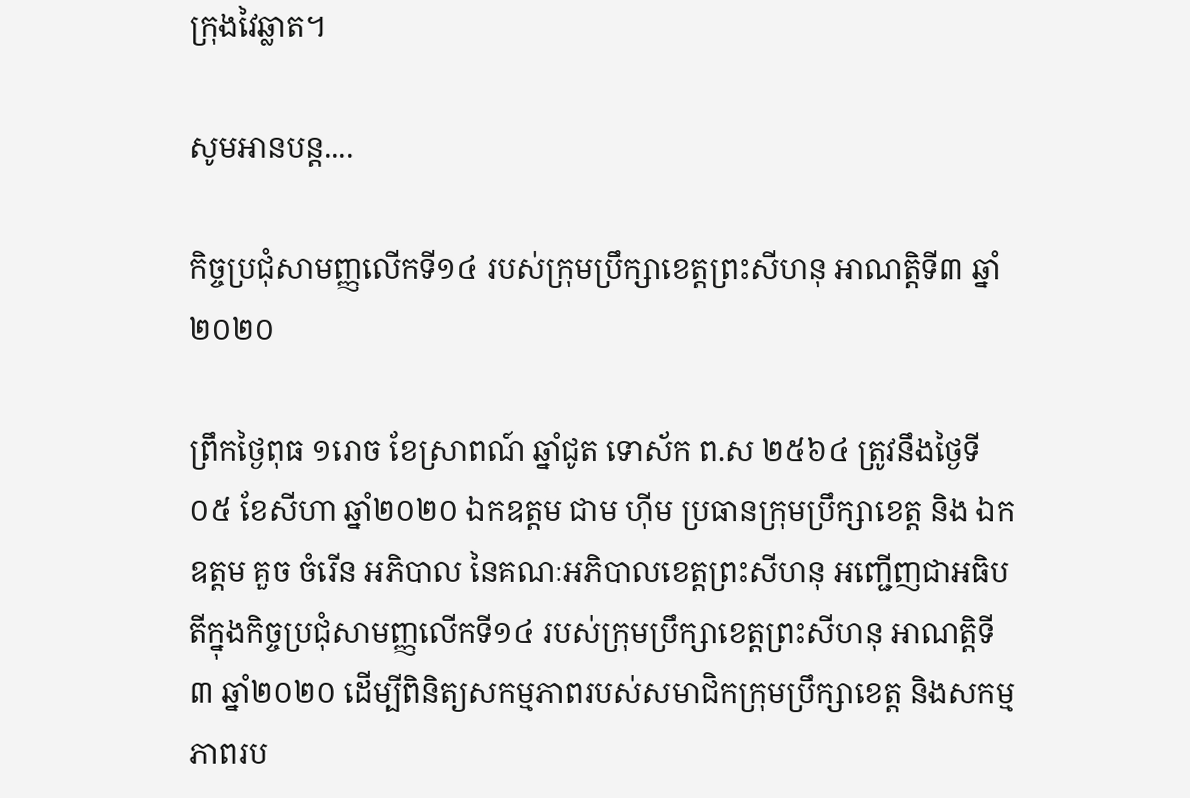ក្រុងវៃឆ្លាត។

សូមអានបន្ត....

កិច្ចប្រជុំសាមញ្ញលើកទី១៤ របស់ក្រុមប្រឹក្សាខេត្តព្រះសីហនុ អាណត្តិទី៣ ឆ្នាំ២០២០

ព្រឹកថ្ងៃពុធ ១រោច ខែស្រាពណ៍ ឆ្នាំជូត ទោស័ក ព.ស ២៥៦៤ ត្រូវនឹងថ្ងៃទី០៥ ខែសីហា ឆ្នាំ២០២០ ឯកឧត្តម ជាម ហ៊ីម ប្រធានក្រុមប្រឹក្សាខេត្ត និង ឯកឧត្តម គួច ចំរើន អភិបាល នៃគណៈអភិបាលខេត្តព្រះសីហនុ អញ្ជើញជាអធិបតីក្នុងកិច្ចប្រជុំសាមញ្ញលើកទី១៤ របស់ក្រុមប្រឹក្សាខេត្តព្រះសីហនុ អាណត្តិទី៣ ឆ្នាំ២០២០ ដើម្បីពិនិត្យសកម្មភាពរបស់សមាជិកក្រុមប្រឹក្សាខេត្ត និងសកម្មភាពរប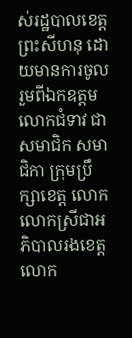ស់រដ្ឋបាលខេត្តព្រះសីហនុ ដោយមានការចូលរួមពីឯកឧត្តម លោកជំទាវ ជាសមាជិក សមាជិកា ក្រុមប្រឹក្សាខេត្ត លោក លោកស្រីជាអភិបាលរងខេត្ត លោក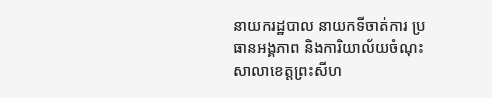នាយករដ្ឋបាល នាយកទីចាត់ការ ប្រធានអង្គភាព និងការិយាល័យចំណុះសាលាខេត្តព្រះសីហ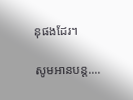នុផងដែរ។

សូមអានបន្ត....